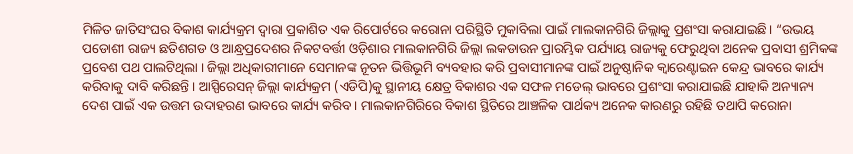ମିଳିତ ଜାତିସଂଘର ବିକାଶ କାର୍ଯ୍ୟକ୍ରମ ଦ୍ବାରା ପ୍ରକାଶିତ ଏକ ରିପୋର୍ଟରେ କରୋନା ପରିସ୍ଥିତି ମୁକାବିଲା ପାଇଁ ମାଲକାନଗିରି ଜିଲ୍ଲାକୁ ପ୍ରଶଂସା କରାଯାଇଛି। “ଉଭୟ ପଡୋଶୀ ରାଜ୍ୟ ଛତିଶଗଡ ଓ ଆନ୍ଧ୍ରପ୍ରଦେଶର ନିକଟବର୍ତ୍ତୀ ଓଡ଼ିଶାର ମାଲକାନଗିରି ଜିଲ୍ଲା ଲକଡାଉନ ପ୍ରାରମ୍ଭିକ ପର୍ଯ୍ୟାୟ ରାଜ୍ୟକୁ ଫେରୁଥିବା ଅନେକ ପ୍ରବାସୀ ଶ୍ରମିକଙ୍କ ପ୍ରବେଶ ପଥ ପାଲଟିଥିଲା । ଜିଲ୍ଲା ଅଧିକାରୀମାନେ ସେମାନଙ୍କ ନୂତନ ଭିତ୍ତିଭୂମି ବ୍ୟବହାର କରି ପ୍ରବାସୀମାନଙ୍କ ପାଇଁ ଅନୁଷ୍ଠାନିକ କ୍ବାରେଣ୍ଟାଇନ କେନ୍ଦ୍ର ଭାବରେ କାର୍ଯ୍ୟ କରିବାକୁ ଦାବି କରିଛନ୍ତି । ଆସ୍ପିରେସନ୍ ଜିଲ୍ଲା କାର୍ଯ୍ୟକ୍ରମ (ଏଡିପି)କୁ ସ୍ଥାନୀୟ କ୍ଷେତ୍ର ବିକାଶର ଏକ ସଫଳ ମଡେଲ୍ ଭାବରେ ପ୍ରଶଂସା କରାଯାଇଛି ଯାହାକି ଅନ୍ୟାନ୍ୟ ଦେଶ ପାଇଁ ଏକ ଉତ୍ତମ ଉଦାହରଣ ଭାବରେ କାର୍ଯ୍ୟ କରିବ । ମାଲକାନଗିରିରେ ବିକାଶ ସ୍ଥିତିରେ ଆଞ୍ଚଳିକ ପାର୍ଥକ୍ୟ ଅନେକ କାରଣରୁ ରହିଛି ତଥାପି କରୋନା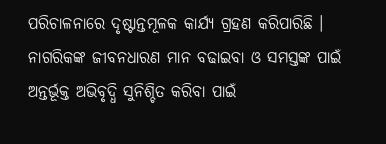ପରିଚାଳନାରେ ଦୃଷ୍ଟାନ୍ତମୂଳକ କାର୍ଯ୍ୟ ଗ୍ରହଣ କରିପାରିଛି । ନାଗରିକଙ୍କ ଜୀବନଧାରଣ ମାନ ବଢାଇବା ଓ ସମସ୍ତଙ୍କ ପାଇଁ ଅନ୍ତର୍ଭୂକ୍ତ ଅଭିବୃଦ୍ଧି ସୁନିଶ୍ଚିତ କରିବା ପାଇଁ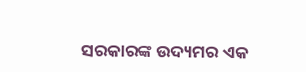ସରକାରଙ୍କ ଉଦ୍ୟମର ଏକ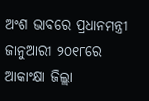ଅଂଶ ଭାବରେ ପ୍ରଧାନମନ୍ତ୍ରୀ ଜାନୁଆରୀ ୨୦୧୮ରେ ଆକାଂକ୍ଷା ଜିଲ୍ଲା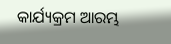କାର୍ଯ୍ୟକ୍ରମ ଆରମ୍ଭ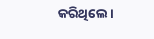କରିଥିଲେ।